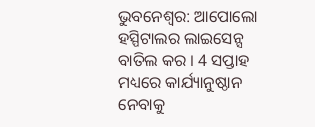ଭୁବନେଶ୍ବର: ଆପୋଲୋ ହସ୍ପିଟାଲର ଲାଇସେନ୍ସ ବାତିଲ କର । 4 ସପ୍ତାହ ମଧ୍ୟରେ କାର୍ଯ୍ୟାନୁଷ୍ଠାନ ନେବାକୁ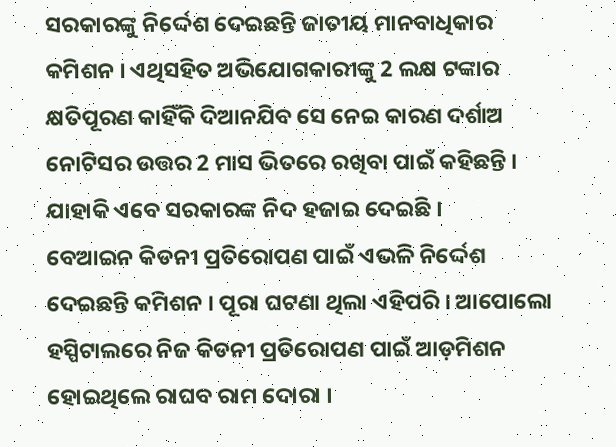ସରକାରଙ୍କୁ ନିର୍ଦ୍ଦେଶ ଦେଇଛନ୍ତି ଜାତୀୟ ମାନବାଧିକାର କମିଶନ । ଏଥିସହିତ ଅଭିଯୋଗକାରୀଙ୍କୁ 2 ଲକ୍ଷ ଟଙ୍କାର କ୍ଷତିପୂରଣ କାହିଁକି ଦିଆନଯିବ ସେ ନେଇ କାରଣ ଦର୍ଶାଅ ନୋଟିସର ଉତ୍ତର 2 ମାସ ଭିତରେ ରଖିବା ପାଇଁ କହିଛନ୍ତି । ଯାହାକି ଏବେ ସରକାରଙ୍କ ନିଦ ହଜାଇ ଦେଇଛି ।
ବେଆଇନ କିଡନୀ ପ୍ରତିରୋପଣ ପାଇଁ ଏଭଳି ନିର୍ଦ୍ଦେଶ ଦେଇଛନ୍ତି କମିଶନ । ପୂରା ଘଟଣା ଥିଲା ଏହିପରି । ଆପୋଲୋ ହସ୍ପିଟାଲରେ ନିଜ କିଡନୀ ପ୍ରତିରୋପଣ ପାଇଁ ଆଡ଼ମିଶନ ହୋଇଥିଲେ ରାଘବ ରାମ ଦୋରା ।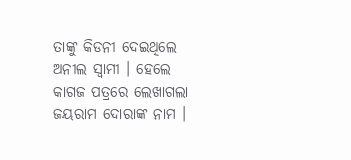ତାଙ୍କୁ କିଡନୀ ଦେଇଥିଲେ ଅନୀଲ ସ୍ବାମୀ । ହେଲେ କାଗଜ ପତ୍ରରେ ଲେଖାଗଲା ଜୟରାମ ଦୋରାଙ୍କ ନାମ ।